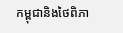កម្ពុជានិងថៃពិភា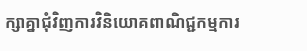ក្សាគ្នាជុំវិញការវិនិយោគពាណិជ្ជកម្មការ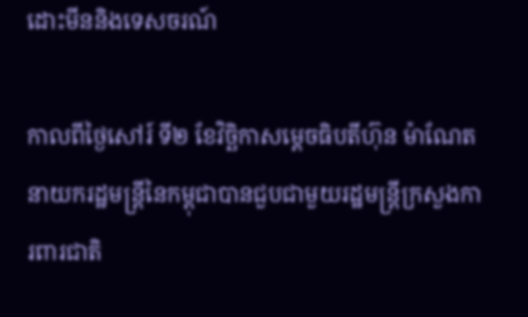ដោះមីននិងទេសចរណ៍

កាលពីថ្ងៃសៅរ៍ ទី២ ខែវិច្ឆិកាសម្តេចធិបតីហ៊ុន ម៉ាណែត នាយករដ្ឋមន្ត្រីនៃកម្ពុជាបានជួបជាមួយរដ្ឋមន្ត្រីក្រសួងការពារជាតិ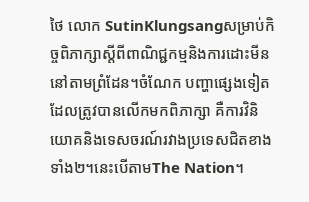ថៃ លោក SutinKlungsangសម្រាប់កិច្ចពិភាក្សាស្តីពីពាណិជ្ជកម្មនិងការដោះមីននៅតាមព្រំដែន។ចំណែក បញ្ហាផ្សេងទៀតដែលត្រូវបានលើកមកពិភាក្សា គឺការវិនិយោគនិងទេសចរណ៍រវាងប្រទេសជិតខាងទាំង២។នេះបើតាមThe Nation។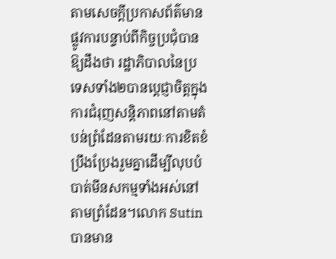តាមសេចក្តីប្រកាសព័ត៌មានផ្លូវការបន្ទាប់ពីកិច្ចប្រជុំបានឱ្យដឹងថា រដ្ឋាភិបាលនៃប្រទេសទាំង២បានប្តេជ្ញាចិត្តក្នុងការជំរុញសន្តិភាពនៅតាមតំបន់ព្រំដែនតាមរយៈការខិតខំប្រឹងប្រែងរួមគ្នាដើម្បីលុបបំបាត់មីនសកម្មទាំងអស់នៅតាមព្រំដែន។លោក Sutin បានមាន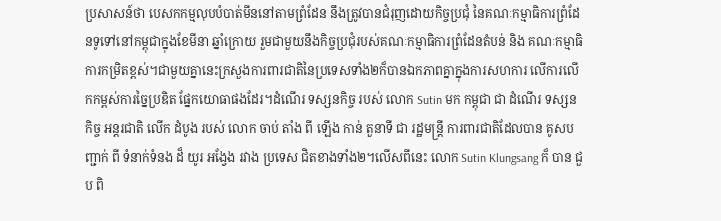ប្រសាសន៍ថា បេសកកម្មលុបបំបាត់មីននៅតាមព្រំដែន នឹងត្រូវបានជំរុញដោយកិច្ចប្រជុំ នៃគណៈកម្មាធិការព្រំដែនទូទៅនៅកម្ពុជាក្នុងខែមីនា ឆ្នាំក្រោយ រួមជាមួយនឹងកិច្ចប្រជុំរបស់គណៈកម្មាធិការព្រំដែនតំបន់ និង គណៈកម្មាធិការកម្រិតខ្ពស់។ជាមួយគ្នានេះក្រសួងការពារជាតិនៃប្រទេសទាំង២ក៏បានឯកភាពគ្នាក្នុងការសហការ លើការលើកកម្ពស់ការច្នៃប្រឌិត ផ្នែកយោធាផងដែរ។ដំណើរ ទស្សនកិច្ច របស់ លោក Sutin មក កម្ពុជា ជា ដំណើរ ទស្សនកិច្ច អន្តរជាតិ លើក ដំបូង របស់ លោក ចាប់ តាំង ពី ឡើង កាន់ តួនាទី ជា រដ្ឋមន្ត្រី ការពារជាតិដែលបាន គូសបញ្ជាក់ ពី ទំនាក់ទំនង ដ៏ យូរ អង្វែង រវាង ប្រទេស ជិតខាងទាំង២។លើសពីនេះ លោក Sutin Klungsang ក៏ បាន ជួប ពិ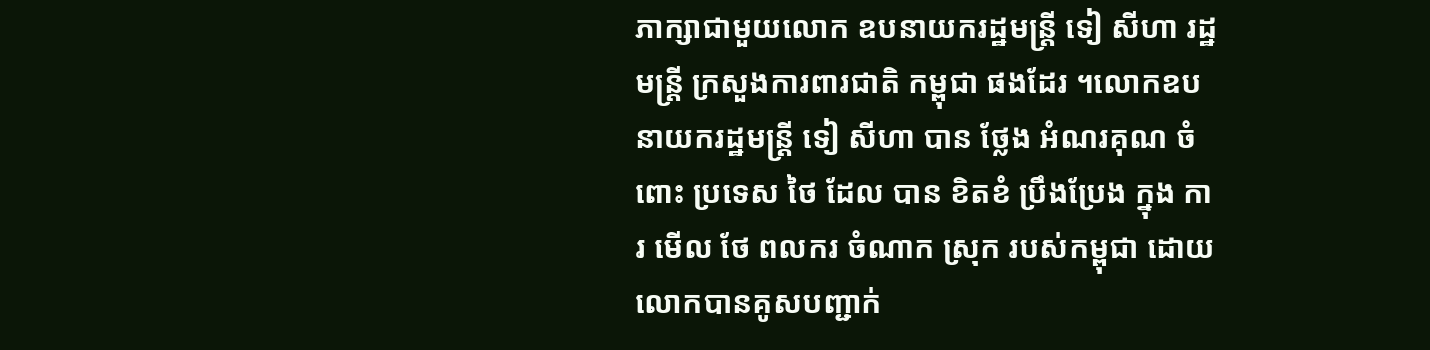ភាក្សាជាមួយលោក ឧបនាយករដ្ឋមន្ត្រី ទៀ សីហា រដ្ឋមន្ត្រី ក្រសួងការពារជាតិ កម្ពុជា ផងដែរ ។លោកឧបនាយករដ្ឋមន្ត្រី ទៀ សីហា បាន ថ្លែង អំណរគុណ ចំពោះ ប្រទេស ថៃ ដែល បាន ខិតខំ ប្រឹងប្រែង ក្នុង ការ មើល ថែ ពលករ ចំណាក ស្រុក របស់កម្ពុជា ដោយ លោកបានគូសបញ្ជាក់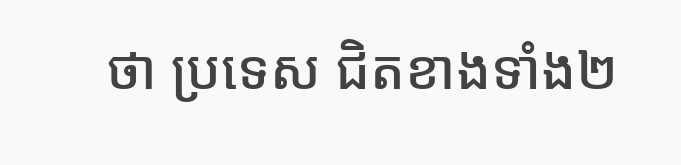ថា ប្រទេស ជិតខាងទាំង២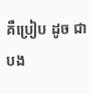គឺប្រៀប ដូច ជា បង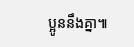ប្អូននឹងគ្នា៕